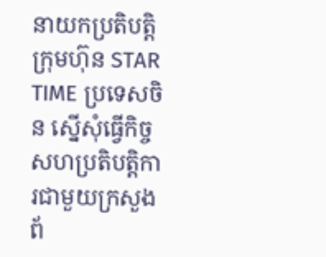នាយកប្រតិបត្តិ ក្រុមហ៊ុន STAR TIME ប្រទេសចិន ស្នើសុំធ្វើកិច្ចសហប្រតិបត្តិការជាមួយក្រសួងព័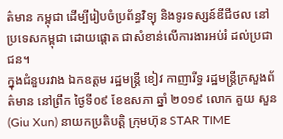ត៌មាន កម្ពុជា ដើម្បីរៀបចំប្រព័ន្ធវិទ្យុ និងទូរទស្សន៍ឌីជីថល នៅប្រទេសកម្ពុជា ដោយផ្តោត ជាសំខាន់លើការងារអប់រំ ដល់ប្រជាជន។
ក្នុងជំនួបរវាង ឯកឧត្តម រដ្ឋមន្ត្រី ខៀវ កាញារីទ្ធ រដ្ឋមន្ត្រីក្រសួងព័ត៌មាន នៅព្រឹក ថ្ងៃទី០៩ ខែឧសភា ឆ្នាំ ២០១៩ លោក គួយ សួន (Giu Xun) នាយកប្រតិបត្តិ ក្រុមហ៊ុន STAR TIME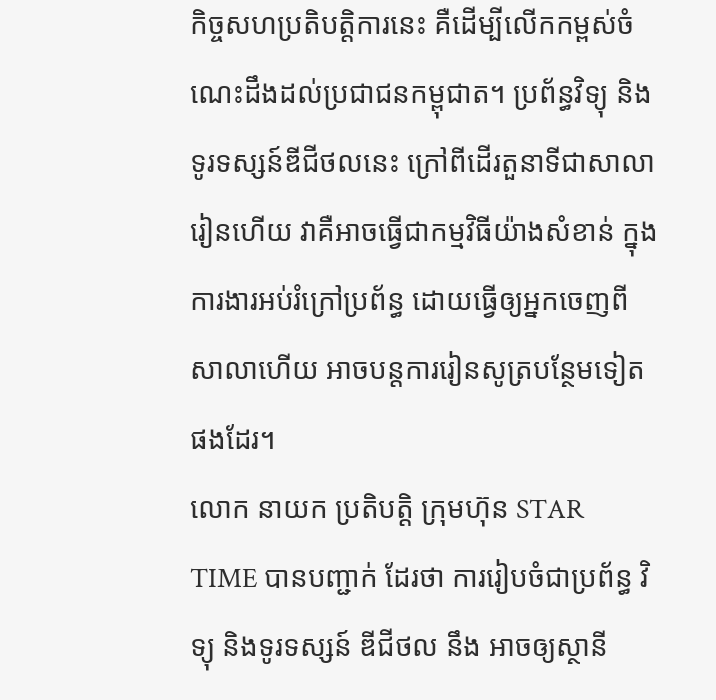កិច្ចសហប្រតិបត្តិការនេះ គឺដើម្បីលើកកម្ពស់ចំណេះដឹងដល់ប្រជាជនកម្ពុជាត។ ប្រព័ន្ធវិទ្យុ និងទូរទស្សន៍ឌីជីថលនេះ ក្រៅពីដើរតួនាទីជាសាលារៀនហើយ វាគឺអាចធ្វើជាកម្មវិធីយ៉ាងសំខាន់ ក្នុងការងារអប់រំក្រៅប្រព័ន្ធ ដោយធ្វើឲ្យអ្នកចេញពីសាលាហើយ អាចបន្តការរៀនសូត្របន្ថែមទៀតផងដែរ។
លោក នាយក ប្រតិបត្តិ ក្រុមហ៊ុន STAR TIME បានបញ្ជាក់ ដែរថា ការរៀបចំជាប្រព័ន្ធ វិទ្យុ និងទូរទស្សន៍ ឌីជីថល នឹង អាចឲ្យស្ថានី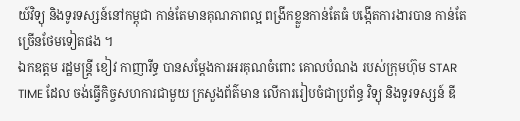យ៍វិទ្យុ និងទូរទស្សន៍នៅកម្ពុជា កាន់តែមានគុណភាពល្អ ពង្រីកខ្លួនកាន់តែធំ បង្កើតការងារបាន កាន់តែច្រើនថែមទៀតផង ។
ឯកឧត្តម រដ្ឋមន្ត្រី ខៀវ កាញារីទ្ធ បានសម្ដែងការអរគុណចំពោះ គោលបំណង របស់ក្រុមហ៊ុម STAR TIME ដែល ចង់ធ្វើកិច្ចសហការជាមួយ ក្រសួងព័ត៌មាន លើការរៀបចំជាប្រព័ន្ធ វិទ្យុ និងទូរទស្សន៍ ឌី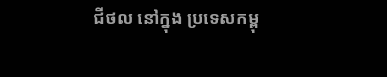ជីថល នៅក្នុង ប្រទេសកម្ពុ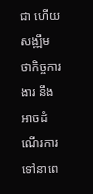ជា ហើយសង្ឍឹមថាកិច្ចការងារ នឹងអាចដំណើរការទៅនាពេ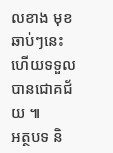លខាង មុខឆាប់ៗនេះហើយទទួលបានជោគជ័យ ៕
អត្ថបទ និ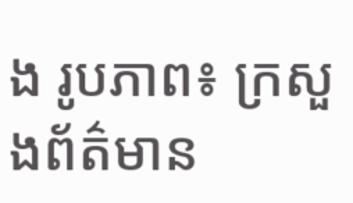ង រូបភាព៖ ក្រសួងព័ត៌មាន